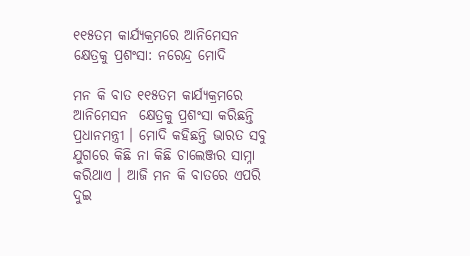୧୧୫ତମ କାର୍ଯ୍ୟକ୍ରମରେ ଆନିମେସନ କ୍ଷେତ୍ରକୁ ପ୍ରଶଂସା: ନରେନ୍ଦ୍ର ମୋଦି

ମନ କି ବାତ ୧୧୫ତମ କାର୍ଯ୍ୟକ୍ରମରେ ଆନିମେସନ  କ୍ଷେତ୍ରକୁ ପ୍ରଶଂସା କରିଛନ୍ତି ପ୍ରଧାନମନ୍ତ୍ରୀ । ମୋଦି କହିଛନ୍ତି ଭାରତ ସବୁ ଯୁଗରେ କିଛି ନା କିଛି ଚାଲେଞ୍ଜର ସାମ୍ନା କରିଥାଏ । ଆଜି ମନ କି ବାତରେ ଏପରି ଦୁଇ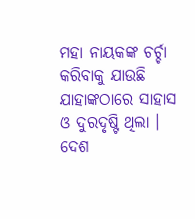ମହା ନାୟକଙ୍କ ଚର୍ଚ୍ଚା କରିବାକୁ ଯାଉଛି ଯାହାଙ୍କଠାରେ ସାହାସ ଓ ଦୁରଦୃଷ୍ଟି ଥିଲା । ଦେଶ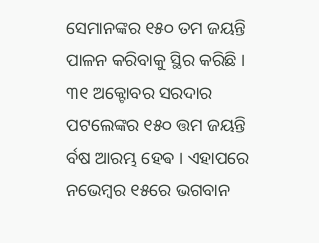ସେମାନଙ୍କର ୧୫୦ ତମ ଜୟନ୍ତି ପାଳନ କରିବାକୁ ସ୍ଥିର କରିଛି । ୩୧ ଅକ୍ଟୋବର ସରଦାର ପଟଲେଙ୍କର ୧୫୦ ତ୍ତମ ଜୟନ୍ତି ର୍ବଷ ଆରମ୍ଭ ହେଵ । ଏହାପରେ ନଭେମ୍ବର ୧୫ରେ ଭଗବାନ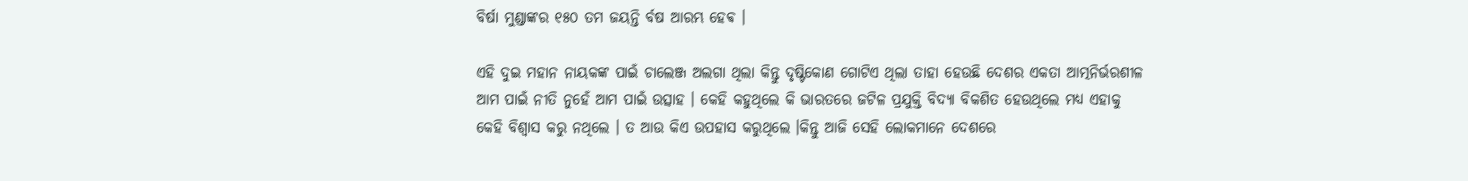ବିର୍ଷା ମୁଣ୍ଡାଙ୍କର ୧୫୦ ତମ ଜୟନ୍ତି ର୍ବଷ ଆରମ୍ଭ ହେଵ ।

ଏହି ଦୁଇ ମହାନ ନାୟକଙ୍କ ପାଇଁ ଚାଲେଞ୍ଜ ଅଲଗା ଥିଲା କିନ୍ତୁ ଦୃଷ୍ଟିକୋଣ ଗୋଟିଏ ଥିଲା ତାହା ହେଉଛି ଦେଶର ଏକତା ଆତ୍ମନିର୍ଭରଶୀଳ ଆମ ପାଇଁ ନୀତି ନୁହେଁ ଆମ ପାଇଁ ଉତ୍ସାହ । କେହି କହୁଥିଲେ କି ଭାରତରେ ଜଟିଳ ପ୍ରଯୁକ୍ତି ବିଦ୍ୟା ବିକଶିତ ହେଉଥିଲେ ମଧ୍ୟ ଏହାକୁ କେହି ବିଶ୍ବାସ କରୁ ନଥିଲେ । ତ ଆଉ କିଏ ଉପହାସ କରୁଥିଲେ ।କିନ୍ତୁ ଆଜି ସେହି ଲୋକମାନେ ଦେଶରେ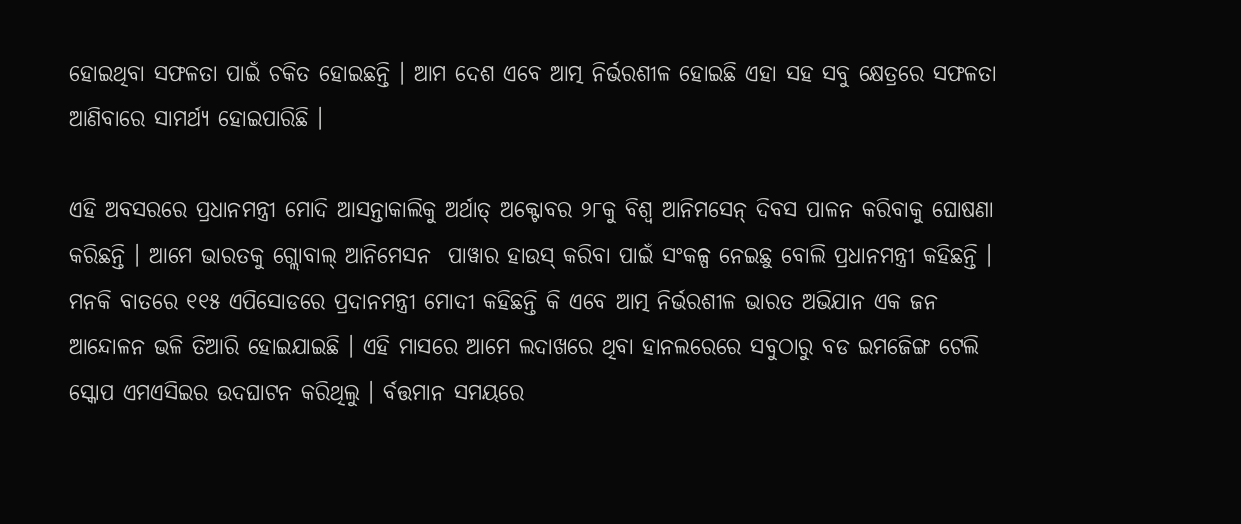ହୋଇଥିବା ସଫଳତା ପାଇଁ ଚକିତ ହୋଇଛନ୍ତି । ଆମ ଦେଶ ଏବେ ଆତ୍ମ ନିର୍ଭରଶୀଳ ହୋଇଛି ଏହା ସହ ସବୁ କ୍ଷେତ୍ରରେ ସଫଳତା ଆଣିବାରେ ସାମର୍ଥ୍ୟ ହୋଇପାରିଛି ।

ଏହି ଅବସରରେ ପ୍ରଧାନମନ୍ତ୍ରୀ ମୋଦି ଆସନ୍ତାକାଲିକୁ ଅର୍ଥାତ୍ ଅକ୍ଟୋବର ୨୮କୁ ବିଶ୍ୱ ଆନିମସେନ୍ ଦିବସ ପାଳନ କରିବାକୁ ଘୋଷଣା କରିଛନ୍ତି । ଆମେ ଭାରତକୁ ଗ୍ଲୋବାଲ୍ ଆନିମେସନ  ପାୱାର ହାଉସ୍ କରିବା ପାଇଁ ସଂକଳ୍ପ ନେଇଛୁ ବୋଲି ପ୍ରଧାନମନ୍ତ୍ରୀ କହିଛନ୍ତି । ମନକି ବାତରେ ୧୧୫ ଏପିସୋଡରେ ପ୍ରଦାନମନ୍ତ୍ରୀ ମୋଦୀ କହିଛନ୍ତି କି ଏବେ ଆତ୍ମ ନିର୍ଭରଶୀଳ ଭାରତ ଅଭିଯାନ ଏକ ଜନ ଆନ୍ଦୋଳନ ଭଳି ତିଆରି ହୋଇଯାଇଛି । ଏହି ମାସରେ ଆମେ ଲଦାଖରେ ଥିବା ହାନଲରେରେ ସବୁଠାରୁ ବଡ ଇମଜେିଙ୍ଗ ଟେଲି ସ୍କୋପ ଏମଏସିଇର ଉଦଘାଟନ କରିଥିଲୁ । ର୍ବତ୍ତମାନ ସମୟରେ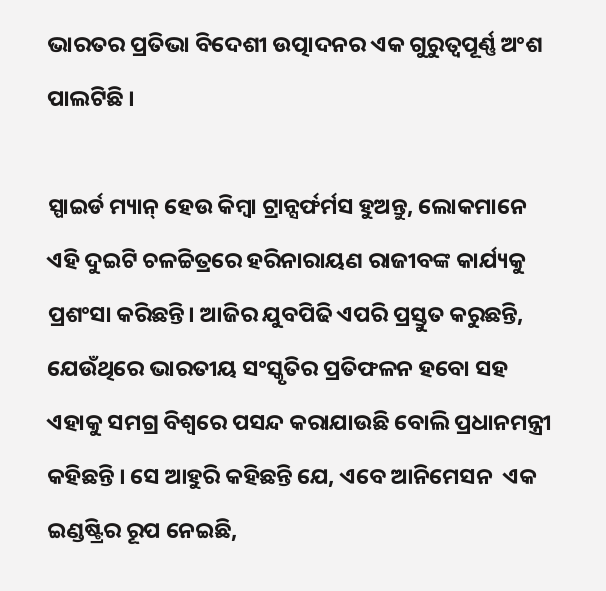ଭାରତର ପ୍ରତିଭା ବିଦେଶୀ ଉତ୍ପାଦନର ଏକ ଗୁରୁତ୍ୱପୂର୍ଣ୍ଣ ଅଂଶ ପାଲଟିଛି ।

ସ୍ପାଇର୍ଡ ମ୍ୟାନ୍ ହେଉ କିମ୍ବା ଟ୍ରାନ୍ସର୍ଫର୍ମସ ହୁଅନ୍ତୁ, ଲୋକମାନେ ଏହି ଦୁଇଟି ଚଳଚ୍ଚିତ୍ରରେ ହରିନାରାୟଣ ରାଜୀବଙ୍କ କାର୍ଯ୍ୟକୁ ପ୍ରଶଂସା କରିଛନ୍ତି। ଆଜିର ଯୁବପିଢି ଏପରି ପ୍ରସ୍ତୁତ କରୁଛନ୍ତି, ଯେଉଁଥିରେ ଭାରତୀୟ ସଂସ୍କୃତିର ପ୍ରତିଫଳନ ହବୋ ସହ ଏହାକୁ ସମଗ୍ର ବିଶ୍ୱରେ ପସନ୍ଦ କରାଯାଉଛି ବୋଲି ପ୍ରଧାନମନ୍ତ୍ରୀ କହିଛନ୍ତି । ସେ ଆହୁରି କହିଛନ୍ତି ଯେ, ଏବେ ଆନିମେସନ  ଏକ ଇଣ୍ଡଷ୍ଟ୍ରିର ରୂପ ନେଇଛି,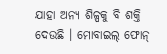ଯାହା ଅନ୍ୟ ଶିଳ୍ପକୁ ବି ଶକ୍ତି ଦେଉଛି । ମୋବାଇଲ୍ ଫୋନ୍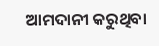ଆମଦାନୀ କରୁଥିବା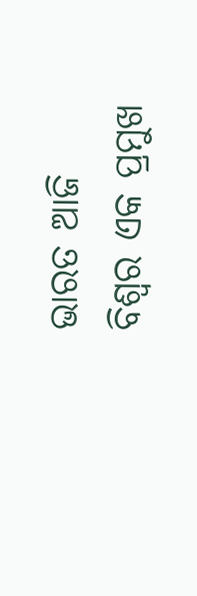ଭାରତ ଆଜି ବିଶ୍ୱର ଏକ ପ୍ରମୁଖ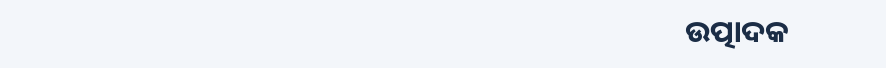ଉତ୍ପାଦକ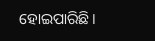ହୋଇପାରିଛି ।